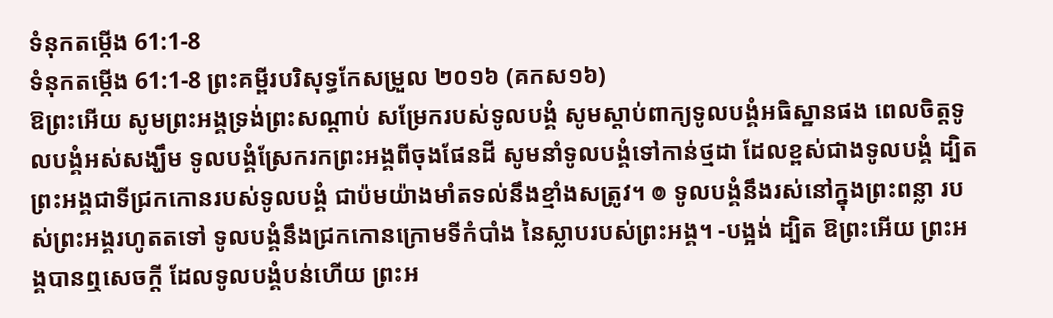ទំនុកតម្កើង 61:1-8
ទំនុកតម្កើង 61:1-8 ព្រះគម្ពីរបរិសុទ្ធកែសម្រួល ២០១៦ (គកស១៦)
ឱព្រះអើយ សូមព្រះអង្គទ្រង់ព្រះសណ្ដាប់ សម្រែករបស់ទូលបង្គំ សូមស្តាប់ពាក្យទូលបង្គំអធិស្ឋានផង ពេលចិត្តទូលបង្គំអស់សង្ឃឹម ទូលបង្គំស្រែករកព្រះអង្គពីចុងផែនដី សូមនាំទូលបង្គំទៅកាន់ថ្មដា ដែលខ្ពស់ជាងទូលបង្គំ ដ្បិតព្រះអង្គជាទីជ្រកកោនរបស់ទូលបង្គំ ជាប៉មយ៉ាងមាំតទល់នឹងខ្មាំងសត្រូវ។ ៙ ទូលបង្គំនឹងរស់នៅក្នុងព្រះពន្លា របស់ព្រះអង្គរហូតតទៅ ទូលបង្គំនឹងជ្រកកោនក្រោមទីកំបាំង នៃស្លាបរបស់ព្រះអង្គ។ -បង្អង់ ដ្បិត ឱព្រះអើយ ព្រះអង្គបានឮសេចក្ដី ដែលទូលបង្គំបន់ហើយ ព្រះអ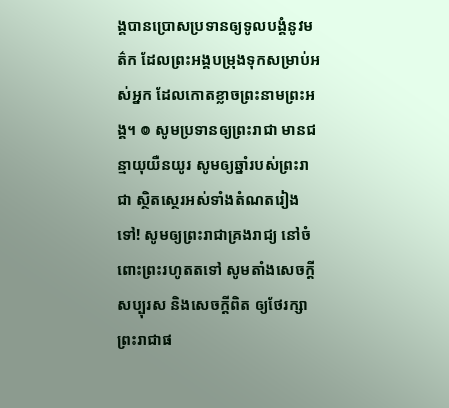ង្គបានប្រោសប្រទានឲ្យទូលបង្គំនូវមត៌ក ដែលព្រះអង្គបម្រុងទុកសម្រាប់អស់អ្នក ដែលកោតខ្លាចព្រះនាមព្រះអង្គ។ ៙ សូមប្រទានឲ្យព្រះរាជា មានជន្មាយុយឺនយូរ សូមឲ្យឆ្នាំរបស់ព្រះរាជា ស្ថិតស្ថេរអស់ទាំងតំណតរៀងទៅ! សូមឲ្យព្រះរាជាគ្រងរាជ្យ នៅចំពោះព្រះរហូតតទៅ សូមតាំងសេចក្ដីសប្បុរស និងសេចក្ដីពិត ឲ្យថែរក្សាព្រះរាជាផ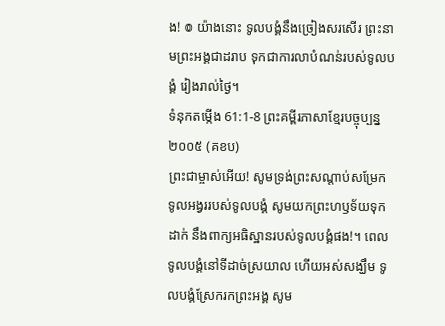ង! ៙ យ៉ាងនោះ ទូលបង្គំនឹងច្រៀងសរសើរ ព្រះនាមព្រះអង្គជាដរាប ទុកជាការលាបំណន់របស់ទូលបង្គំ រៀងរាល់ថ្ងៃ។
ទំនុកតម្កើង 61:1-8 ព្រះគម្ពីរភាសាខ្មែរបច្ចុប្បន្ន ២០០៥ (គខប)
ព្រះជាម្ចាស់អើយ! សូមទ្រង់ព្រះសណ្ដាប់សម្រែក ទូលអង្វររបស់ទូលបង្គំ សូមយកព្រះហឫទ័យទុកដាក់ នឹងពាក្យអធិស្ឋានរបស់ទូលបង្គំផង!។ ពេលទូលបង្គំនៅទីដាច់ស្រយាល ហើយអស់សង្ឃឹម ទូលបង្គំស្រែករកព្រះអង្គ សូម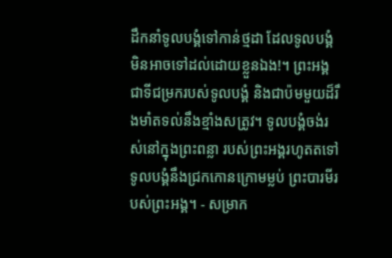ដឹកនាំទូលបង្គំទៅកាន់ថ្មដា ដែលទូលបង្គំមិនអាចទៅដល់ដោយខ្លួនឯង!។ ព្រះអង្គជាទីជម្រករបស់ទូលបង្គំ និងជាប៉មមួយដ៏រឹងមាំតទល់នឹងខ្មាំងសត្រូវ។ ទូលបង្គំចង់រស់នៅក្នុងព្រះពន្លា របស់ព្រះអង្គរហូតតទៅ ទូលបង្គំនឹងជ្រកកោនក្រោមម្លប់ ព្រះបារមីរបស់ព្រះអង្គ។ - សម្រាក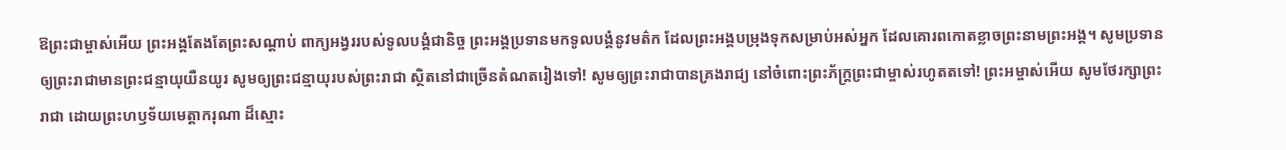ឱព្រះជាម្ចាស់អើយ ព្រះអង្គតែងតែព្រះសណ្ដាប់ ពាក្យអង្វររបស់ទូលបង្គំជានិច្ច ព្រះអង្គប្រទានមកទូលបង្គំនូវមត៌ក ដែលព្រះអង្គបម្រុងទុកសម្រាប់អស់អ្នក ដែលគោរពកោតខ្លាចព្រះនាមព្រះអង្គ។ សូមប្រទានឲ្យព្រះរាជាមានព្រះជន្មាយុយឺនយូរ សូមឲ្យព្រះជន្មាយុរបស់ព្រះរាជា ស្ថិតនៅជាច្រើនតំណតរៀងទៅ! សូមឲ្យព្រះរាជាបានគ្រងរាជ្យ នៅចំពោះព្រះភ័ក្ត្រព្រះជាម្ចាស់រហូតតទៅ! ព្រះអម្ចាស់អើយ សូមថែរក្សាព្រះរាជា ដោយព្រះហឫទ័យមេត្តាករុណា ដ៏ស្មោះ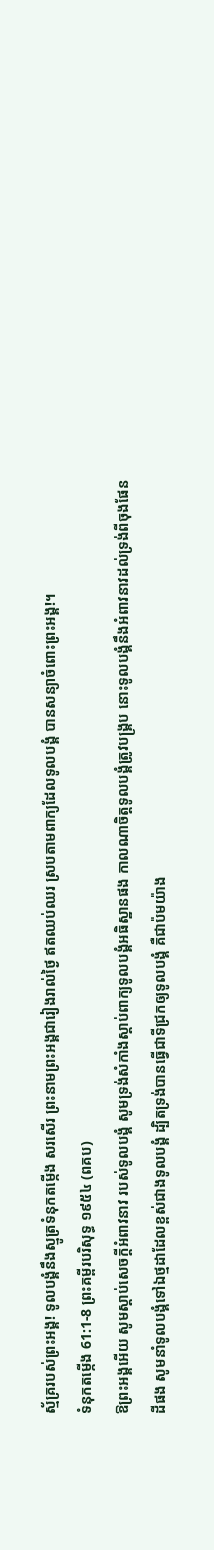ស្ម័គ្ររបស់ព្រះអង្គ! ទូលបង្គំនឹងស្មូត្រទំនុកតម្កើង សរសើរ ព្រះនាមព្រះអង្គជារៀងរាល់ថ្ងៃ ឥតឈប់ឈរ ស្របតាមពាក្យដែលទូលបង្គំ បានសន្យាចំពោះព្រះអង្គ!។
ទំនុកតម្កើង 61:1-8 ព្រះគម្ពីរបរិសុទ្ធ ១៩៥៤ (ពគប)
ឱព្រះអង្គអើយ សូមស្តាប់សេចក្ដីអំពាវនាវ របស់ទូលបង្គំ សូមទ្រង់សំកាំងស្តាប់ពាក្យទូលបង្គំអធិស្ឋានផង កាលណាចិត្តទូលបង្គំត្រូវបង្គ្រប នោះទូលបង្គំនឹងអំពាវនាវដល់ទ្រង់ពីចុងផែនដីផង សូមនាំទូលបង្គំទៅឯថ្មដាដែលខ្ពស់ជាងទូលបង្គំ ដ្បិតទ្រង់បានធ្វើជាទីជ្រកឲ្យទូលបង្គំ គឺជាប៉មយ៉ាង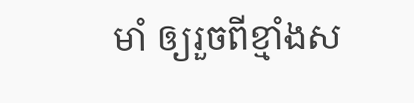មាំ ឲ្យរួចពីខ្មាំងស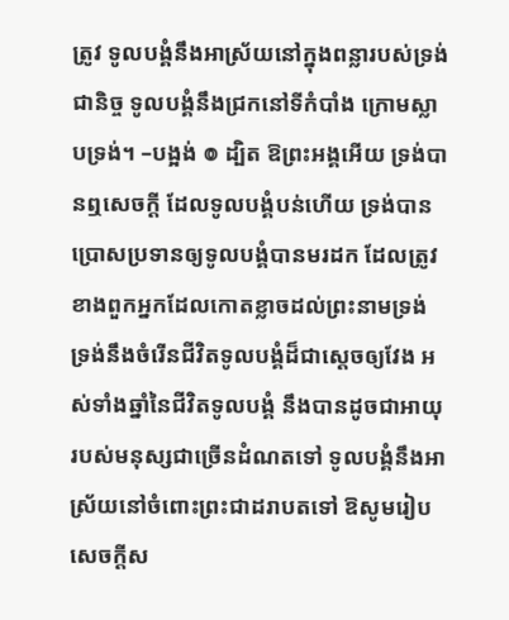ត្រូវ ទូលបង្គំនឹងអាស្រ័យនៅក្នុងពន្លារបស់ទ្រង់ជានិច្ច ទូលបង្គំនឹងជ្រកនៅទីកំបាំង ក្រោមស្លាបទ្រង់។ –បង្អង់ ៙ ដ្បិត ឱព្រះអង្គអើយ ទ្រង់បានឮសេចក្ដី ដែលទូលបង្គំបន់ហើយ ទ្រង់បានប្រោសប្រទានឲ្យទូលបង្គំបានមរដក ដែលត្រូវ ខាងពួកអ្នកដែលកោតខ្លាចដល់ព្រះនាមទ្រង់ ទ្រង់នឹងចំរើនជីវិតទូលបង្គំដ៏ជាស្តេចឲ្យវែង អស់ទាំងឆ្នាំនៃជីវិតទូលបង្គំ នឹងបានដូចជាអាយុ របស់មនុស្សជាច្រើនដំណតទៅ ទូលបង្គំនឹងអាស្រ័យនៅចំពោះព្រះជាដរាបតទៅ ឱសូមរៀបសេចក្ដីស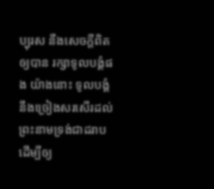ប្បុរស នឹងសេចក្ដីពិតឲ្យបាន រក្សាទូលបង្គំផង យ៉ាងនោះ ទូលបង្គំនឹងច្រៀងសរសើរដល់ ព្រះនាមទ្រង់ជាដរាប ដើម្បីឲ្យ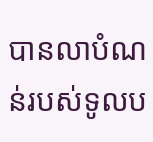បានលាបំណន់របស់ទូលប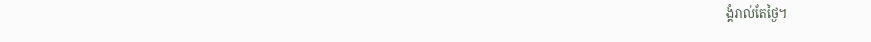ង្គំរាល់តែថ្ងៃ។